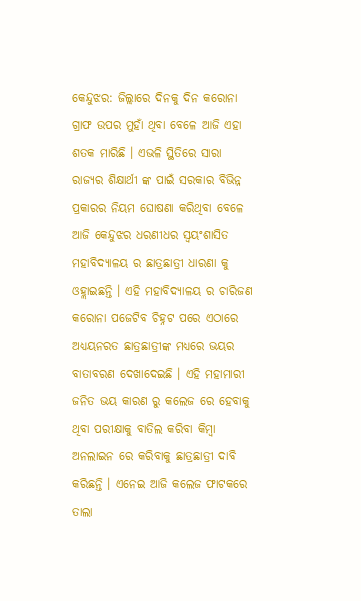କେନ୍ଦୁଝର: ଜିଲ୍ଲାରେ ଦିନକୁ ଦିନ କରୋନା ଗ୍ରାଫ ଉପର ମୁହାଁ ଥିବା ବେଳେ ଆଜି ଏହା ଶତକ ମାରିଛି । ଏଭଳି ସ୍ଥିତିରେ ସାରା ରାଜ୍ୟର ଶିକ୍ଷାର୍ଥୀ ଙ୍କ ପାଇଁ ସରକାର ବିଭିନ୍ନ ପ୍ରକାରର ନିୟମ ଘୋଷଣା କରିଥିବା ବେଳେ ଆଜି କେନ୍ଦୁଝର ଧରଣୀଧର ସ୍ୱୟଂଶାସିତ ମହାବିଦ୍ୟାଳୟ ର ଛାତ୍ରଛାତ୍ରୀ ଧାରଣା କୁ ଓହ୍ଲାଇଛନ୍ତି । ଏହି ମହାବିଦ୍ୟାଳୟ ର ଚାରିଜଣ କରୋନା ପଜେଟିବ ଚିହ୍ନଟ ପରେ ଏଠାରେ ଅଧ୍ୟୟନରତ ଛାତ୍ରଛାତ୍ରୀଙ୍କ ମଧ୍ୟରେ ଭୟର ବାତାବରଣ ଦେଖାଦେଇଛି । ଏହି ମହାମାରୀ ଜନିତ ଭୟ କାରଣ ରୁ କଲେଜ ରେ ହେବାକୁ ଥିବା ପରୀକ୍ଷାକୁ ବାତିଲ କରିବା କିମ୍ୱା ଅନଲାଇନ ରେ କରିବାକୁ ଛାତ୍ରଛାତ୍ରୀ ଦାବି କରିଛନ୍ତି । ଏନେଇ ଆଜି କଲେଜ ଫାଟକରେ ତାଲା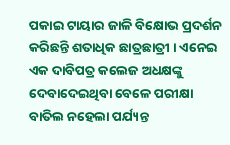ପକାଇ ଟାୟାର ଜାଳି ବିକ୍ଷୋଭ ପ୍ରଦର୍ଶନ କରିଛନ୍ତି ଶତାଧିକ ଛାତ୍ରଛାତ୍ରୀ । ଏନେଇ ଏକ ଦାବିପତ୍ର କଲେଜ ଅଧକ୍ଷଙ୍କୁ ଦେବାଦେଇଥିବା ବେଳେ ପରୀକ୍ଷା ବାତିଲ ନହେଲା ପର୍ଯ୍ୟନ୍ତ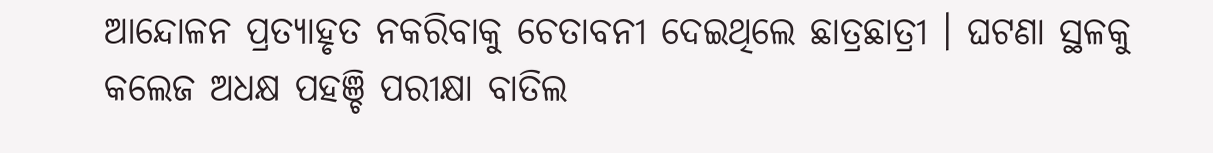ଆନ୍ଦୋଳନ ପ୍ରତ୍ୟାହୃତ ନକରିବାକୁ ଚେତାବନୀ ଦେଇଥିଲେ ଛାତ୍ରଛାତ୍ରୀ । ଘଟଣା ସ୍ଥଳକୁ କଲେଜ ଅଧକ୍ଷ ପହଞ୍ଚି ପରୀକ୍ଷା ବାତିଲ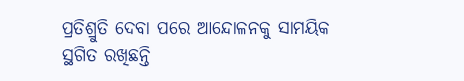ପ୍ରତିଶ୍ରୁତି ଦେବା ପରେ ଆନ୍ଦୋଳନକୁ ସାମୟିକ ସ୍ଥଗିତ ରଖିଛନ୍ତି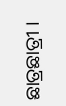ଛାତ୍ରଛାତ୍ରୀ ।